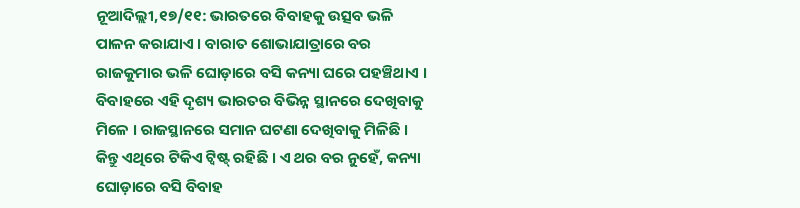ନୂଆଦିଲ୍ଲୀ,୧୭/୧୧: ଭାରତରେ ବିବାହକୁ ଉତ୍ସବ ଭଳି ପାଳନ କରାଯାଏ । ବାରାତ ଶୋଭାଯାତ୍ରାରେ ବର ରାଜକୁମାର ଭଳି ଘୋଡ଼ାରେ ବସି କନ୍ୟା ଘରେ ପହଞ୍ଚିଥାଏ । ବିବାହରେ ଏହି ଦୃଶ୍ୟ ଭାରତର ବିଭିନ୍ନ ସ୍ଥାନରେ ଦେଖିବାକୁ ମିଳେ । ରାଜସ୍ଥାନରେ ସମାନ ଘଟଣା ଦେଖିବାକୁ ମିଳିଛି । କିନ୍ତୁ ଏଥିରେ ଟିକିଏ ଟ୍ୱିଷ୍ଟ୍ ରହିଛି । ଏ ଥର ବର ନୁହେଁ, କନ୍ୟା ଘୋଡ଼ାରେ ବସି ବିବାହ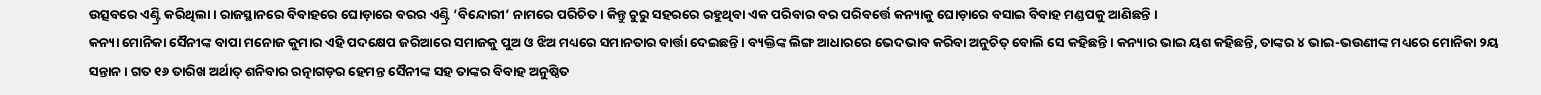ଉତ୍ସବରେ ଏଣ୍ଟ୍ରି କରିଥିଲା । ରାଜସ୍ଥାନରେ ବିବାହରେ ଘୋଡ଼ାରେ ବରର ଏଣ୍ଟ୍ରି ‘ବିନ୍ଦୋରୀ’ ନାମରେ ପରିଚିତ । କିନ୍ତୁ ଚୁରୁ ସହରରେ ରହୁଥିବା ଏକ ପରିବାର ବର ପରିବର୍ତ୍ତେ କନ୍ୟାକୁ ଘୋଡ଼ାରେ ବସାଇ ବିବାହ ମଣ୍ଡପକୁ ଆଣିଛନ୍ତି ।
କନ୍ୟା ମୋନିକା ସୈନୀଙ୍କ ବାପା ମନୋଜ କୁମାର ଏହି ପଦକ୍ଷେପ ଜରିଆରେ ସମାଜକୁ ପୁଅ ଓ ଝିଅ ମଧ୍ୟରେ ସମାନତାର ବାର୍ତ୍ତା ଦେଇଛନ୍ତି । ବ୍ୟକ୍ତିଙ୍କ ଲିଙ୍ଗ ଆଧାରରେ ଭେଦଭାବ କରିବା ଅନୁଚିତ୍ ବୋଲି ସେ କହିଛନ୍ତି । କନ୍ୟାର ଭାଇ ୟଶ କହିଛନ୍ତି, ତାଙ୍କର ୪ ଭାଇ-ଭଉଣୀଙ୍କ ମଧ୍ୟରେ ମୋନିକା ୨ୟ ସନ୍ତାନ । ଗତ ୧୬ ତାରିଖ ଅର୍ଥାତ୍ ଶନିବାର ରତ୍ନାଗଡ଼ର ହେମନ୍ତ ସୈନୀଙ୍କ ସହ ତାଙ୍କର ବିବାହ ଅନୁଷ୍ଠିତ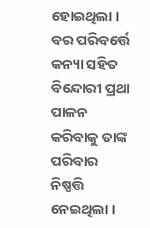ହୋଇଥିଲା । ବର ପରିବର୍ତ୍ତେ କନ୍ୟା ସହିତ ବିନ୍ଦୋରୀ ପ୍ରଥା ପାଳନ କରିବାକୁ ତାଙ୍କ ପରିବାର ନିଷ୍ପତ୍ତି ନେଇଥିଲା ।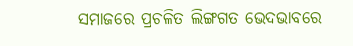ସମାଜରେ ପ୍ରଚଳିତ ଲିଙ୍ଗଗତ ଭେଦଭାବରେ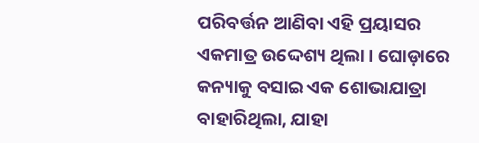ପରିବର୍ତ୍ତନ ଆଣିବା ଏହି ପ୍ରୟାସର ଏକମାତ୍ର ଉଦ୍ଦେଶ୍ୟ ଥିଲା । ଘୋଡ଼ାରେ କନ୍ୟାକୁ ବସାଇ ଏକ ଶୋଭାଯାତ୍ରା ବାହାରିଥିଲା, ଯାହା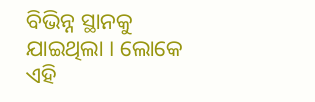ବିଭିନ୍ନ ସ୍ଥାନକୁ ଯାଇଥିଲା । ଲୋକେ ଏହି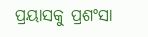ପ୍ରୟାସକୁ ପ୍ରଶଂସା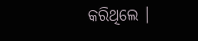କରିଥିଲେ ।